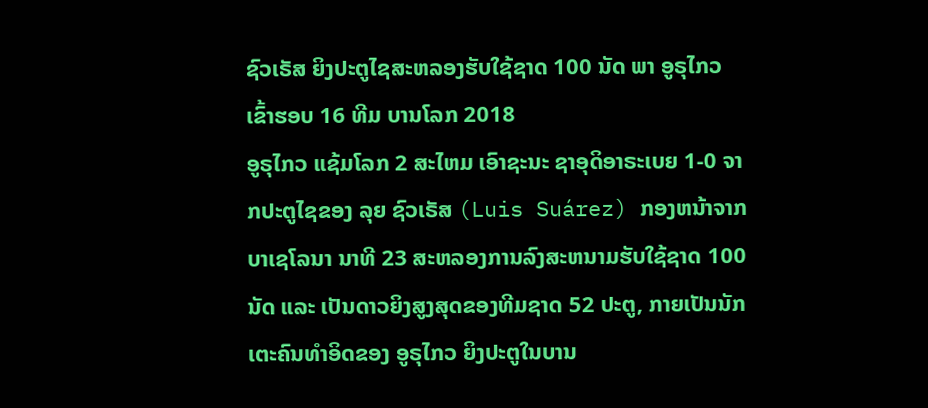ຊົວເຣັສ ຍິງປະຕູໄຊສະຫລອງຮັບໃຊ້ຊາດ 100 ນັດ ພາ ອູຣຸໄກວ ເຂົ້າຮອບ 16 ທີມ ບານໂລກ 2018
ອູຣຸໄກວ ແຊ້ມໂລກ 2 ສະໄຫມ ເອົາຊະນະ ຊາອຸດິອາຣະເບຍ 1-0 ຈາກປະຕູໄຊຂອງ ລຸຍ ຊົວເຣັສ (Luis Suárez) ກອງຫນ້າຈາກ ບາເຊໂລນາ ນາທີ 23 ສະຫລອງການລົງສະຫນາມຮັບໃຊ້ຊາດ 100 ນັດ ແລະ ເປັນດາວຍິງສູງສຸດຂອງທີມຊາດ 52 ປະຕູ, ກາຍເປັນນັກເຕະຄົນທຳອິດຂອງ ອູຣຸໄກວ ຍິງປະຕູໃນບານ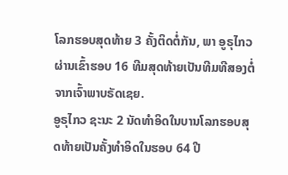ໂລກຮອບສຸດທ້າຍ 3 ຄັ້ງຕິດຕໍ່ກັນ, ພາ ອູຣຸໄກວ ຜ່ານເຂົ້າຮອບ 16 ທີມສຸດທ້າຍເປັນທີມທີສອງຕໍ່ຈາກເຈົ້າພາບຣັດເຊຍ.
ອູຣຸໄກວ ຊະນະ 2 ນັດທຳອິດໃນບານໂລກຮອບສຸດທ້າຍເປັນຄັ້ງທຳອິດໃນຮອບ 64 ປີ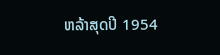ຫລ້າສຸດປີ 1954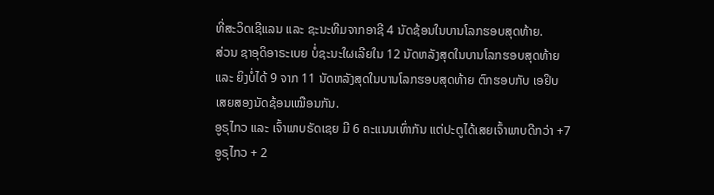ທີ່ສະວິດເຊີແລນ ແລະ ຊະນະທີມຈາກອາຊີ 4 ນັດຊ້ອນໃນບານໂລກຮອບສຸດທ້າຍ.
ສ່ວນ ຊາອຸດິອາຣະເບຍ ບໍ່ຊະນະໃຜເລີຍໃນ 12 ນັດຫລັງສຸດໃນບານໂລກຮອບສຸດທ້າຍ ແລະ ຍິງບໍ່ໄດ້ 9 ຈາກ 11 ນັດຫລັງສຸດໃນບານໂລກຮອບສຸດທ້າຍ ຕົກຮອບກັບ ເອຢິບ ເສຍສອງນັດຊ້ອນເໝືອນກັນ.
ອູຣຸໄກວ ແລະ ເຈົ້າພາບຣັດເຊຍ ມີ 6 ຄະແນນເທົ່າກັນ ແຕ່ປະຕູໄດ້ເສຍເຈົ້າພາບດີກວ່າ +7 ອູຣຸໄກວ + 2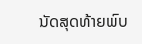ນັດສຸດທ້າຍພົບ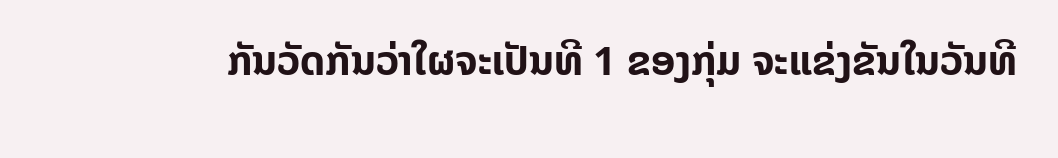ກັນວັດກັນວ່າໃຜຈະເປັນທີ 1 ຂອງກຸ່ມ ຈະແຂ່ງຂັນໃນວັນທີ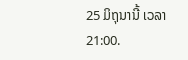25 ມິຖຸນານີ້ ເວລາ 21:00.